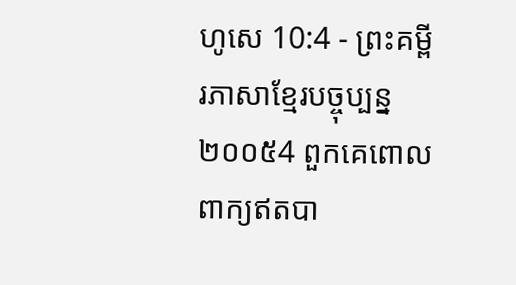ហូសេ 10:4 - ព្រះគម្ពីរភាសាខ្មែរបច្ចុប្បន្ន ២០០៥4 ពួកគេពោលពាក្យឥតបា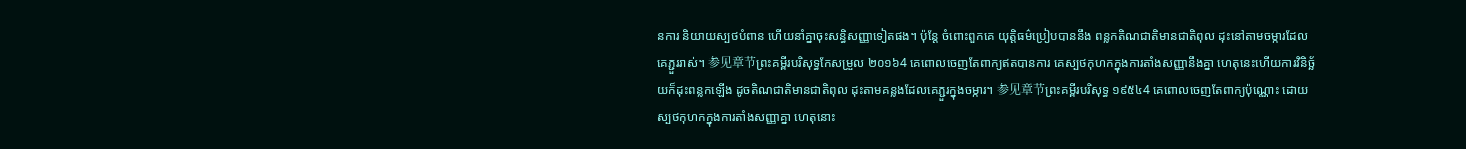នការ និយាយស្បថបំពាន ហើយនាំគ្នាចុះសន្ធិសញ្ញាទៀតផង។ ប៉ុន្តែ ចំពោះពួកគេ យុត្តិធម៌ប្រៀបបាននឹង ពន្លកតិណជាតិមានជាតិពុល ដុះនៅតាមចម្ការដែលគេភ្ជួររាស់។ 参见章节ព្រះគម្ពីរបរិសុទ្ធកែសម្រួល ២០១៦4 គេពោលចេញតែពាក្យឥតបានការ គេស្បថកុហកក្នុងការតាំងសញ្ញានឹងគ្នា ហេតុនេះហើយការវិនិច្ឆ័យក៏ដុះពន្លកឡើង ដូចតិណជាតិមានជាតិពុល ដុះតាមគន្លងដែលគេភ្ជួរក្នុងចម្ការ។ 参见章节ព្រះគម្ពីរបរិសុទ្ធ ១៩៥៤4 គេពោលចេញតែពាក្យប៉ុណ្ណោះ ដោយស្បថកុហកក្នុងការតាំងសញ្ញាគ្នា ហេតុនោះ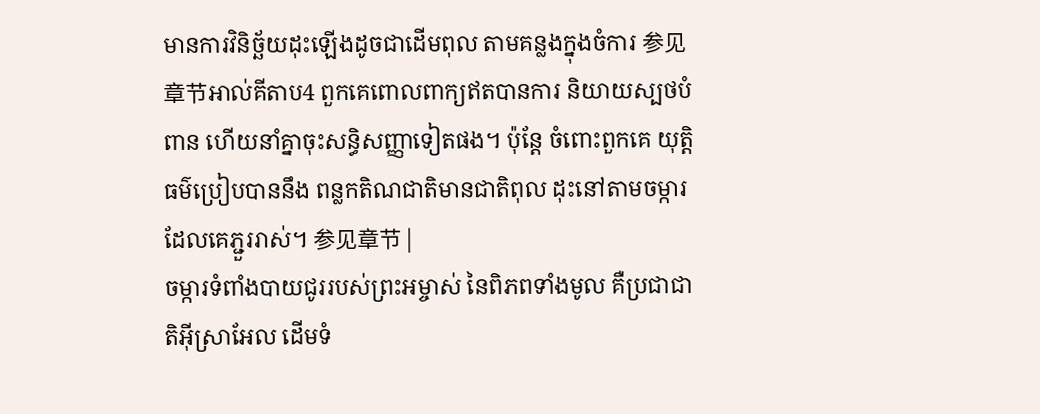មានការវិនិច្ឆ័យដុះឡើងដូចជាដើមពុល តាមគន្លងក្នុងចំការ 参见章节អាល់គីតាប4 ពួកគេពោលពាក្យឥតបានការ និយាយស្បថបំពាន ហើយនាំគ្នាចុះសន្ធិសញ្ញាទៀតផង។ ប៉ុន្តែ ចំពោះពួកគេ យុត្តិធម៌ប្រៀបបាននឹង ពន្លកតិណជាតិមានជាតិពុល ដុះនៅតាមចម្ការដែលគេភ្ជួររាស់។ 参见章节 |
ចម្ការទំពាំងបាយជូររបស់ព្រះអម្ចាស់ នៃពិភពទាំងមូល គឺប្រជាជាតិអ៊ីស្រាអែល ដើមទំ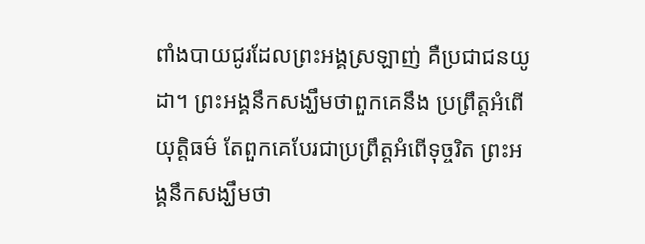ពាំងបាយជូរដែលព្រះអង្គស្រឡាញ់ គឺប្រជាជនយូដា។ ព្រះអង្គនឹកសង្ឃឹមថាពួកគេនឹង ប្រព្រឹត្តអំពើយុត្តិធម៌ តែពួកគេបែរជាប្រព្រឹត្តអំពើទុច្ចរិត ព្រះអង្គនឹកសង្ឃឹមថា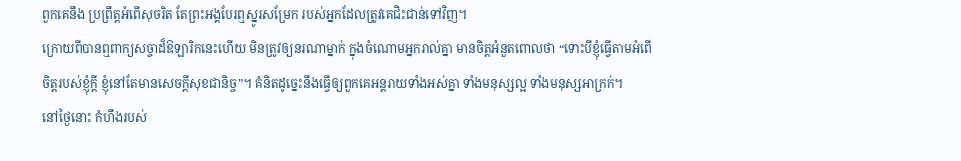ពួកគេនឹង ប្រព្រឹត្តអំពើសុចរិត តែព្រះអង្គបែរឮស្នូរសម្រែក របស់អ្នកដែលត្រូវគេជិះជាន់ទៅវិញ។
ក្រោយពីបានឮពាក្យសច្ចាដ៏ឱឡារិកនេះហើយ មិនត្រូវឲ្យនរណាម្នាក់ ក្នុងចំណោមអ្នករាល់គ្នា មានចិត្តអំនួតពោលថា “ទោះបីខ្ញុំធ្វើតាមអំពើចិត្តរបស់ខ្ញុំក្ដី ខ្ញុំនៅតែមានសេចក្ដីសុខជានិច្ច”។ គំនិតដូច្នេះនឹងធ្វើឲ្យពួកគេអន្តរាយទាំងអស់គ្នា ទាំងមនុស្សល្អ ទាំងមនុស្សអាក្រក់។
នៅថ្ងៃនោះ កំហឹងរបស់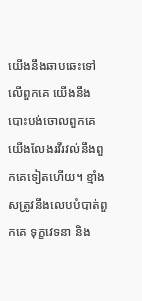យើងនឹងឆាបឆេះទៅលើពួកគេ យើងនឹងបោះបង់ចោលពួកគេ យើងលែងរវីរវល់នឹងពួកគេទៀតហើយ។ ខ្មាំងសត្រូវនឹងលេបបំបាត់ពួកគេ ទុក្ខវេទនា និង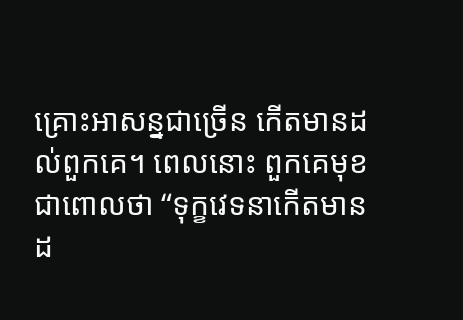គ្រោះអាសន្នជាច្រើន កើតមានដល់ពួកគេ។ ពេលនោះ ពួកគេមុខជាពោលថា “ទុក្ខវេទនាកើតមានដ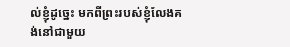ល់ខ្ញុំដូច្នេះ មកពីព្រះរបស់ខ្ញុំលែងគង់នៅជាមួយ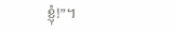ខ្ញុំ!”។